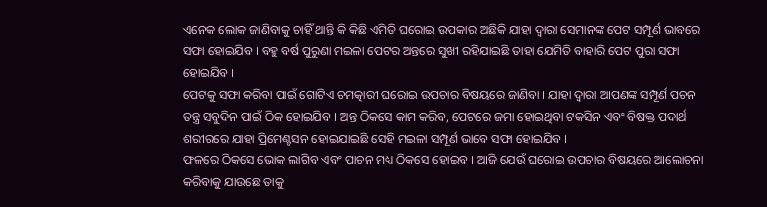ଏନେକ ଲୋକ ଜାଣିବାକୁ ଚାହିଁ ଥାନ୍ତି କି କିଛି ଏମିତି ଘରୋଇ ଉପକାର ଅଛିକି ଯାହା ଦ୍ଵାରା ସେମାନଙ୍କ ପେଟ ସମ୍ପୂର୍ଣ ଭାବରେ ସଫା ହୋଇଯିବ । ବହୁ ବର୍ଷ ପୁରୁଣା ମଇଳା ପେଟର ଅନ୍ତରେ ସୁଖୀ ରହିଯାଇଛି ତାହା ଯେମିତି ବାହାରି ପେଟ ପୁରା ସଫା ହୋଇଯିବ ।
ପେଟକୁ ସଫା କରିବା ପାଇଁ ଗୋଟିଏ ଚମତ୍କାରୀ ଘରୋଇ ଉପଚାର ବିଷୟରେ ଜାଣିବା । ଯାହା ଦ୍ଵାରା ଆପଣଙ୍କ ସମ୍ପୂର୍ଣ ପଚନ ତନ୍ତ୍ର ସବୁଦିନ ପାଇଁ ଠିକ ହୋଇଯିବ । ଅନ୍ତ ଠିକସେ କାମ କରିବ, ପେଟରେ ଜମା ହୋଇଥିବା ଟକସିନ ଏବଂ ବିଷକ୍ତ ପଦାର୍ଥ ଶରୀରରେ ଯାହା ପ୍ରିମେଣ୍ଟସନ ହୋଇଯାଇଛି ସେହି ମଇଳା ସମ୍ପୂର୍ଣ ଭାବେ ସଫା ହୋଇଯିବ ।
ଫଳରେ ଠିକସେ ଭୋକ ଲାଗିବ ଏବଂ ପାଚନ ମଧ୍ୟ ଠିକସେ ହୋଇବ । ଆଜି ଯେଉଁ ଘରୋଇ ଉପଚାର ବିଷୟରେ ଆଲୋଚନା କରିବାକୁ ଯାଉଛେ ତାକୁ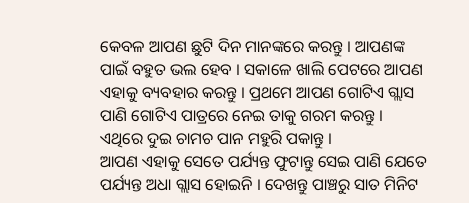କେବଳ ଆପଣ ଛୁଟି ଦିନ ମାନଙ୍କରେ କରନ୍ତୁ । ଆପଣଙ୍କ ପାଇଁ ବହୁତ ଭଲ ହେବ । ସକାଳେ ଖାଲି ପେଟରେ ଆପଣ ଏହାକୁ ବ୍ୟବହାର କରନ୍ତୁ । ପ୍ରଥମେ ଆପଣ ଗୋଟିଏ ଗ୍ଲାସ ପାଣି ଗୋଟିଏ ପାତ୍ରରେ ନେଇ ତାକୁ ଗରମ କରନ୍ତୁ । ଏଥିରେ ଦୁଇ ଚାମଚ ପାନ ମହୁରି ପକାନ୍ତୁ ।
ଆପଣ ଏହାକୁ ସେତେ ପର୍ଯ୍ୟନ୍ତ ଫୁଟାନ୍ତୁ ସେଇ ପାଣି ଯେତେ ପର୍ଯ୍ୟନ୍ତ ଅଧା ଗ୍ଲାସ ହୋଇନି । ଦେଖନ୍ତୁ ପାଞ୍ଚରୁ ସାତ ମିନିଟ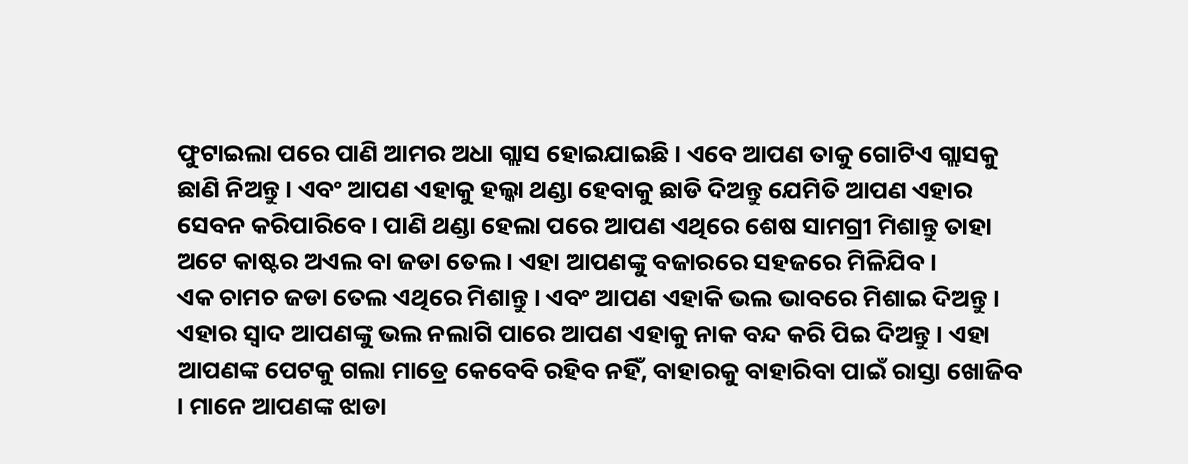ଫୁଟାଇଲା ପରେ ପାଣି ଆମର ଅଧା ଗ୍ଲାସ ହୋଇଯାଇଛି । ଏବେ ଆପଣ ତାକୁ ଗୋଟିଏ ଗ୍ଲାସକୁ ଛାଣି ନିଅନ୍ତୁ । ଏବଂ ଆପଣ ଏହାକୁ ହଲ୍କା ଥଣ୍ଡା ହେବାକୁ ଛାଡି ଦିଅନ୍ତୁ ଯେମିତି ଆପଣ ଏହାର ସେବନ କରିପାରିବେ । ପାଣି ଥଣ୍ଡା ହେଲା ପରେ ଆପଣ ଏଥିରେ ଶେଷ ସାମଗ୍ରୀ ମିଶାନ୍ତୁ ତାହା ଅଟେ କାଷ୍ଟର ଅଏଲ ବା ଜଡା ତେଲ । ଏହା ଆପଣଙ୍କୁ ବଜାରରେ ସହଜରେ ମିଳିଯିବ ।
ଏକ ଚାମଚ ଜଡା ତେଲ ଏଥିରେ ମିଶାନ୍ତୁ । ଏବଂ ଆପଣ ଏହାକି ଭଲ ଭାବରେ ମିଶାଇ ଦିଅନ୍ତୁ । ଏହାର ସ୍ଵାଦ ଆପଣଙ୍କୁ ଭଲ ନଲାଗି ପାରେ ଆପଣ ଏହାକୁ ନାକ ବନ୍ଦ କରି ପିଇ ଦିଅନ୍ତୁ । ଏହା ଆପଣଙ୍କ ପେଟକୁ ଗଲା ମାତ୍ରେ କେବେବି ରହିବ ନହିଁ, ବାହାରକୁ ବାହାରିବା ପାଇଁ ରାସ୍ତା ଖୋଜିବ । ମାନେ ଆପଣଙ୍କ ଝାଡା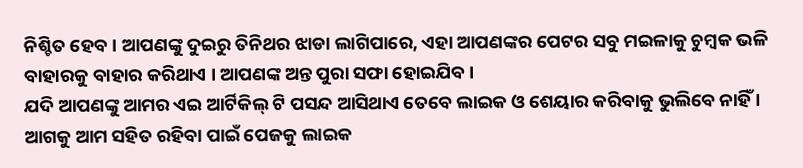ନିଶ୍ଚିତ ହେବ । ଆପଣଙ୍କୁ ଦୁଇରୁ ତିନିଥର ଝାଡା ଲାଗିପାରେ, ଏହା ଆପଣଙ୍କର ପେଟର ସବୁ ମଇଳାକୁ ଚୁମ୍ବକ ଭଳି ବାହାରକୁ ବାହାର କରିଥାଏ । ଆପଣଙ୍କ ଅନ୍ତ ପୁରା ସଫା ହୋଇଯିବ ।
ଯଦି ଆପଣଙ୍କୁ ଆମର ଏଇ ଆର୍ଟିକିଲ୍ ଟି ପସନ୍ଦ ଆସିଥାଏ ତେବେ ଲାଇକ ଓ ଶେୟାର କରିବାକୁ ଭୁଲିବେ ନାହିଁ । ଆଗକୁ ଆମ ସହିତ ରହିବା ପାଇଁ ପେଜକୁ ଲାଇକ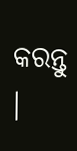କରନ୍ତୁ ।